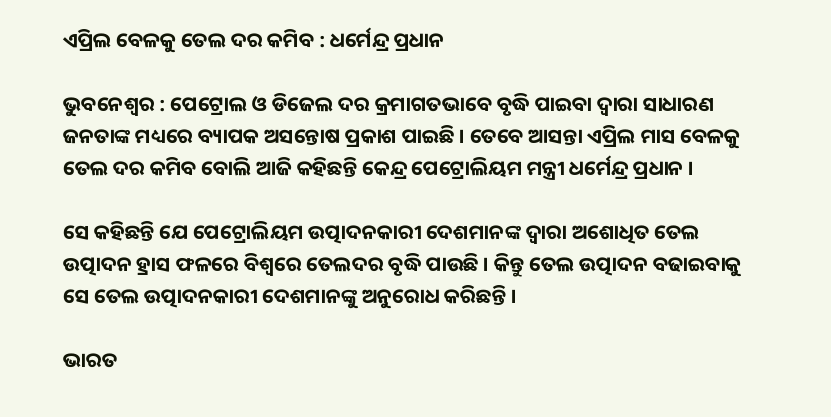ଏପ୍ରିଲ ବେଳକୁ ତେଲ ଦର କମିବ : ଧର୍ମେନ୍ଦ୍ର ପ୍ରଧାନ

ଭୁବନେଶ୍ବର : ପେଟ୍ରୋଲ ଓ ଡିଜେଲ ଦର କ୍ରମାଗତଭାବେ ବୃଦ୍ଧି ପାଇବା ଦ୍ବାରା ସାଧାରଣ ଜନତାଙ୍କ ମଧ୍ୟରେ ବ୍ୟାପକ ଅସନ୍ତୋଷ ପ୍ରକାଶ ପାଇଛି । ତେବେ ଆସନ୍ତା ଏପ୍ରିଲ ମାସ ବେଳକୁ ତେଲ ଦର କମିବ ବୋଲି ଆଜି କହିଛନ୍ତି କେନ୍ଦ୍ର ପେଟ୍ରୋଲିୟମ ମନ୍ତ୍ରୀ ଧର୍ମେନ୍ଦ୍ର ପ୍ରଧାନ ।

ସେ କହିଛନ୍ତି ଯେ ପେଟ୍ରୋଲିୟମ ଉତ୍ପାଦନକାରୀ ଦେଶମାନଙ୍କ ଦ୍ବାରା ଅଶୋଧିତ ତେଲ ଉତ୍ପାଦନ ହ୍ରାସ ଫଳରେ ବିଶ୍ବରେ ତେଲଦର ବୃଦ୍ଧି ପାଉଛି । କିନ୍ତୁ ତେଲ ଉତ୍ପାଦନ ବଢାଇବାକୁ ସେ ତେଲ ଉତ୍ପାଦନକାରୀ ଦେଶମାନଙ୍କୁ ଅନୁରୋଧ କରିଛନ୍ତି ।

ଭାରତ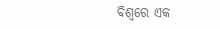ବିଶ୍ବରେ ଏକ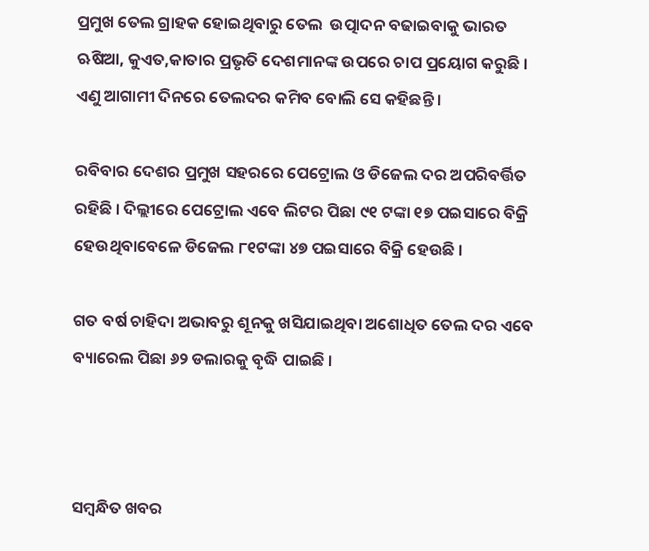ପ୍ରମୁଖ ତେଲ ଗ୍ରାହକ ହୋଇଥିବାରୁ ତେଲ  ଉତ୍ପାଦନ ବଢାଇବାକୁ ଭାରତ ଋଷିଆ, କୁଏତ,କାତାର ପ୍ରଭୃତି ଦେଶମାନଙ୍କ ଉପରେ ଚାପ ପ୍ରୟୋଗ କରୁଛି । ଏଣୁ ଆଗାମୀ ଦିନରେ ତେଲଦର କମିବ ବୋଲି ସେ କହିଛନ୍ତି ।

ରବିବାର ଦେଶର ପ୍ରମୁଖ ସହରରେ ପେଟ୍ରୋଲ ଓ ଡିଜେଲ ଦର ଅପରିବର୍ତ୍ତିତ ରହିଛି । ଦିଲ୍ଲୀରେ ପେଟ୍ରୋଲ ଏବେ ଲିଟର ପିଛା ୯୧ ଟଙ୍କା ୧୭ ପଇସାରେ ବିକ୍ରି ହେଉଥିବାବେଳେ ଡିଜେଲ ୮୧ଟଙ୍କା ୪୭ ପଇସାରେ ବିକ୍ରି ହେଉଛି ।

ଗତ ବର୍ଷ ଚାହିଦା ଅଭାବରୁ ଶୂନକୁ ଖସିଯାଇଥିବା ଅଶୋଧିତ ତେଲ ଦର ଏବେ ବ୍ୟାରେଲ ପିଛା ୬୨ ଡଲାରକୁ ବୃଦ୍ଧି ପାଇଛି ।



ସମ୍ବନ୍ଧିତ ଖବର